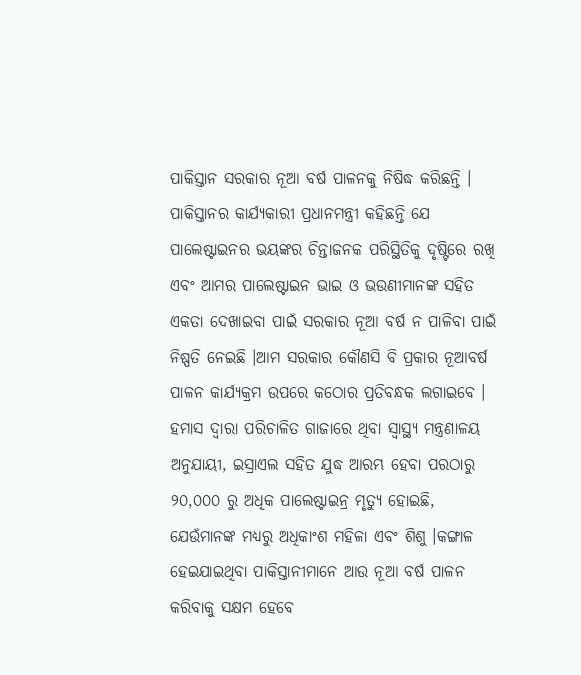ପାକିସ୍ତାନ ସରକାର ନୂଆ ବର୍ଷ ପାଳନକୁ ନିଷିଦ୍ଧ କରିଛନ୍ତି । ପାକିସ୍ତାନର କାର୍ଯ୍ୟକାରୀ ପ୍ରଧାନମନ୍ତ୍ରୀ କହିଛନ୍ତି ଯେ ପାଲେଷ୍ଟାଇନର ଭୟଙ୍କର ଚିନ୍ତାଜନକ ପରିସ୍ଥିତିକୁ ଦୃଷ୍ଟିରେ ରଖି ଏବଂ ଆମର ପାଲେଷ୍ଟାଇନ ଭାଇ ଓ ଭଉଣୀମାନଙ୍କ ସହିତ ଏକତା ଦେଖାଇବା ପାଇଁ ସରକାର ନୂଆ ବର୍ଷ ନ ପାଳିବା ପାଇଁ ନିଷ୍ପତି ନେଇଛି ।ଆମ ସରକାର କୌଣସି ବି ପ୍ରକାର ନୂଆବର୍ଷ ପାଳନ କାର୍ଯ୍ୟକ୍ରମ ଉପରେ କଠୋର ପ୍ରତିବନ୍ଧକ ଲଗାଇବେ । ହମାସ ଦ୍ୱାରା ପରିଚାଳିତ ଗାଜାରେ ଥିବା ସ୍ୱାସ୍ଥ୍ୟ ମନ୍ତ୍ରଣାଳୟ ଅନୁଯାୟୀ, ଇସ୍ରାଏଲ ସହିତ ଯୁଦ୍ଧ ଆରମ୍ଭ ହେବା ପରଠାରୁ ୨୦,୦୦୦ ରୁ ଅଧିକ ପାଲେଷ୍ଟାଇନ୍ର ମୃତ୍ୟୁ ହୋଇଛି, ଯେଉଁମାନଙ୍କ ମଧ୍ୟରୁ ଅଧିକାଂଶ ମହିଳା ଏବଂ ଶିଶୁ ।କଙ୍ଗାଳ ହେଇଯାଇଥିବା ପାକିସ୍ତାନୀମାନେ ଆଉ ନୂଆ ବର୍ଷ ପାଳନ କରିବାକୁ ସକ୍ଷମ ହେବେ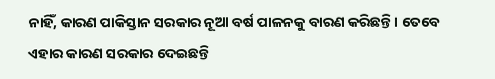ନାହିଁ, କାରଣ ପାକିସ୍ତାନ ସରକାର ନୂଆ ବର୍ଷ ପାଳନକୁ ବାରଣ କରିଛନ୍ତି । ତେବେ ଏହାର କାରଣ ସରକାର ଦେଇଛନ୍ତି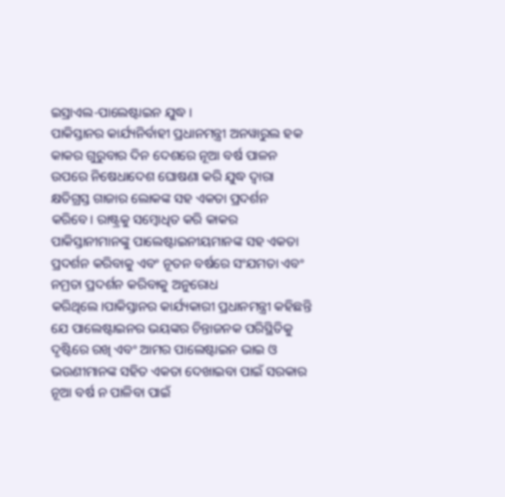ଇସ୍ରାଏଲ-ପାଲେଷ୍ଟାଇନ ଯୁଦ୍ଧ ।
ପାକିସ୍ତାନର କାର୍ଯ୍ୟନିର୍ବାହୀ ପ୍ରଧାନମନ୍ତ୍ରୀ ଅନୱାରୁଲ ହକ କାକର ଗୁରୁବାର ଦିନ ଦେଶରେ ନୂଆ ବର୍ଷ ପାଳନ ଉପରେ ନିଷେଧାଦେଶ ଘୋଷଣା କରି ଯୁଦ୍ଧ ଦ୍ଵାରା କ୍ଷତିଗ୍ରସ୍ତ ଗାଜାର ଲୋକଙ୍କ ସହ ଏକତା ପ୍ରଦର୍ଶନ କରିବେ। ରାଷ୍ଟ୍ରକୁ ସମ୍ବୋଧିତ କରି କାକର ପାକିସ୍ତାନୀମାନଙ୍କୁ ପାଲେଷ୍ଟାଇନୀୟମାନଙ୍କ ସହ ଏକତା ପ୍ରଦର୍ଶନ କରିବାକୁ ଏବଂ ନୂତନ ବର୍ଷରେ ସଂଯମତା ଏବଂ ନମ୍ରତା ପ୍ରଦର୍ଶନ କରିବାକୁ ଅନୁରୋଧ କରିଥିଲେ।ପାକିସ୍ତାନର କାର୍ଯ୍ୟକାରୀ ପ୍ରଧାନମନ୍ତ୍ରୀ କହିଛନ୍ତି ଯେ ପାଲେଷ୍ଟାଇନର ଭୟଙ୍କର ଚିନ୍ତାଜନକ ପରିସ୍ଥିତିକୁ ଦୃଷ୍ଟିରେ ରଖି ଏବଂ ଆମର ପାଲେଷ୍ଟାଇନ ଭାଇ ଓ ଭଉଣୀମାନଙ୍କ ସହିତ ଏକତା ଦେଖାଇବା ପାଇଁ ସରକାର ନୂଆ ବର୍ଷ ନ ପାଳିବା ପାଇଁ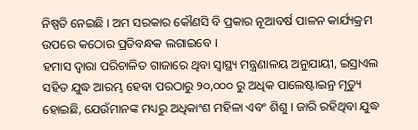ନିଷ୍ପତି ନେଇଛି । ଅମ ସରକାର କୌଣସି ବି ପ୍ରକାର ନୂଆବର୍ଷ ପାଳନ କାର୍ଯ୍ୟକ୍ରମ ଉପରେ କଠୋର ପ୍ରତିବନ୍ଧକ ଲଗାଇବେ ।
ହମାସ ଦ୍ୱାରା ପରିଚାଳିତ ଗାଜାରେ ଥିବା ସ୍ୱାସ୍ଥ୍ୟ ମନ୍ତ୍ରଣାଳୟ ଅନୁଯାୟୀ, ଇସ୍ରାଏଲ ସହିତ ଯୁଦ୍ଧ ଆରମ୍ଭ ହେବା ପରଠାରୁ ୨୦,୦୦୦ ରୁ ଅଧିକ ପାଲେଷ୍ଟାଇନ୍ର ମୃତ୍ୟୁ ହୋଇଛି, ଯେଉଁମାନଙ୍କ ମଧ୍ୟରୁ ଅଧିକାଂଶ ମହିଳା ଏବଂ ଶିଶୁ । ଜାରି ରହିଥିବା ଯୁଦ୍ଧ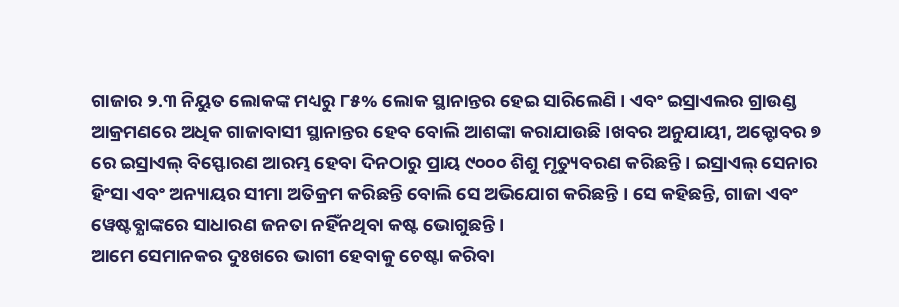ଗାଜାର ୨.୩ ନିୟୁତ ଲୋକଙ୍କ ମଧ୍ୟରୁ ୮୫% ଲୋକ ସ୍ଥାନାନ୍ତର ହେଇ ସାରିଲେଣି । ଏବଂ ଇସ୍ରାଏଲର ଗ୍ରାଉଣ୍ଡ ଆକ୍ରମଣରେ ଅଧିକ ଗାଜାବାସୀ ସ୍ଥାନାନ୍ତର ହେବ ବୋଲି ଆଶଙ୍କା କରାଯାଉଛି ।ଖବର ଅନୁଯାୟୀ, ଅକ୍ଟୋବର ୭ ରେ ଇସ୍ରାଏଲ୍ ବିସ୍ଫୋରଣ ଆରମ୍ଭ ହେବା ଦିନଠାରୁ ପ୍ରାୟ ୯୦୦୦ ଶିଶୁ ମୃତ୍ୟୁବରଣ କରିଛନ୍ତି । ଇସ୍ରାଏଲ୍ ସେନାର ହିଂସା ଏବଂ ଅନ୍ୟାୟର ସୀମା ଅତିକ୍ରମ କରିଛନ୍ତି ବୋଲି ସେ ଅଭିଯୋଗ କରିଛନ୍ତି । ସେ କହିଛନ୍ତି, ଗାଜା ଏବଂ ୱେଷ୍ଟବ୍ଯାଙ୍କରେ ସାଧାରଣ ଜନତା ନହିଁନଥିବା କଷ୍ଟ ଭୋଗୁଛନ୍ତି ।
ଆମେ ସେମାନକର ଦୁଃଖରେ ଭାଗୀ ହେବାକୁ ଚେଷ୍ଟା କରିବା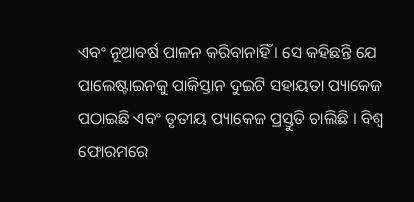ଏବଂ ନୂଆବର୍ଷ ପାଳନ କରିବାନାହିଁ । ସେ କହିଛନ୍ତି ଯେ ପାଲେଷ୍ଟାଇନକୁ ପାକିସ୍ତାନ ଦୁଇଟି ସହାୟତା ପ୍ୟାକେଜ ପଠାଇଛି ଏବଂ ତୃତୀୟ ପ୍ୟାକେଜ ପ୍ରସ୍ତୁତି ଚାଲିଛି । ବିଶ୍ବ ଫୋରମରେ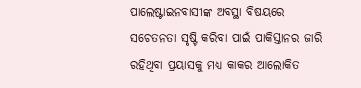ପାଲେଷ୍ଟାଇନବାସୀଙ୍କ ଅବସ୍ଥା ବିଷୟରେ ସଚେତନତା ସୃଷ୍ଟି କରିବା ପାଇଁ ପାକିସ୍ତାନର ଜାରି ରହିଥିବା ପ୍ରୟାସକୁ ମଧ୍ୟ କାକର ଆଲୋକିତ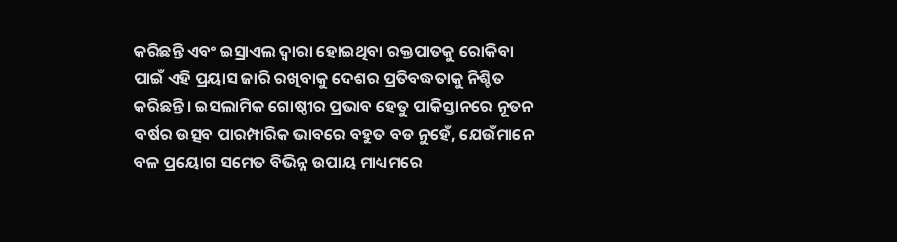କରିଛନ୍ତି ଏବଂ ଇସ୍ରାଏଲ ଦ୍ୱାରା ହୋଇଥିବା ରକ୍ତପାତକୁ ରୋକିବା ପାଇଁ ଏହି ପ୍ରୟାସ ଜାରି ରଖିବାକୁ ଦେଶର ପ୍ରତିବଦ୍ଧତାକୁ ନିଶ୍ଚିତ କରିଛନ୍ତି। ଇସଲାମିକ ଗୋଷ୍ଠୀର ପ୍ରଭାବ ହେତୁ ପାକିସ୍ତାନରେ ନୂତନ ବର୍ଷର ଉତ୍ସବ ପାରମ୍ପାରିକ ଭାବରେ ବହୁତ ବଡ ନୁହେଁ, ଯେଉଁମାନେ ବଳ ପ୍ରୟୋଗ ସମେତ ବିଭିନ୍ନ ଉପାୟ ମାଧ୍ୟମରେ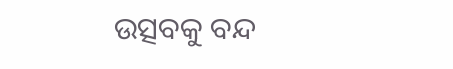ଉତ୍ସବକୁ ବନ୍ଦ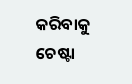କରିବାକୁ ଚେଷ୍ଟା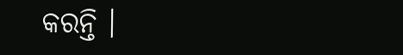କରନ୍ତି ।